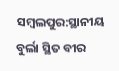ସମ୍ବଲପୁର:ସ୍ଥାନୀୟ ବୁର୍ଲା ସ୍ଥିତ ବୀର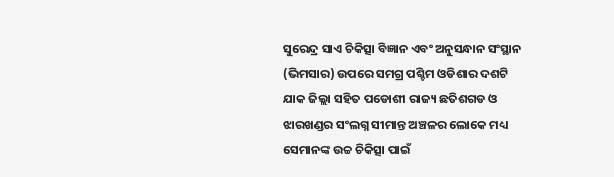ସୁରେନ୍ଦ୍ର ସାଏ ଚିକିତ୍ସା ବିଜ୍ଞାନ ଏବଂ ଅନୁସନ୍ଧାନ ସଂସ୍ଥାନ (ଭିମସାର) ଉପରେ ସମଗ୍ର ପଶ୍ଚିମ ଓଡିଶାର ଦଶଟି ଯାକ ଜିଲ୍ଲା ସହିତ ପଡୋଶୀ ରାଜ୍ୟ ଛତିଶଗଡ ଓ ଝାରଖଣ୍ଡର ସଂଲଗ୍ନ ସୀମାନ୍ତ ଅଞ୍ଚଳର ଲୋକେ ମଧ୍ୟ ସେମାନଙ୍କ ଉଚ୍ଚ ଚିକିତ୍ସା ପାଇଁ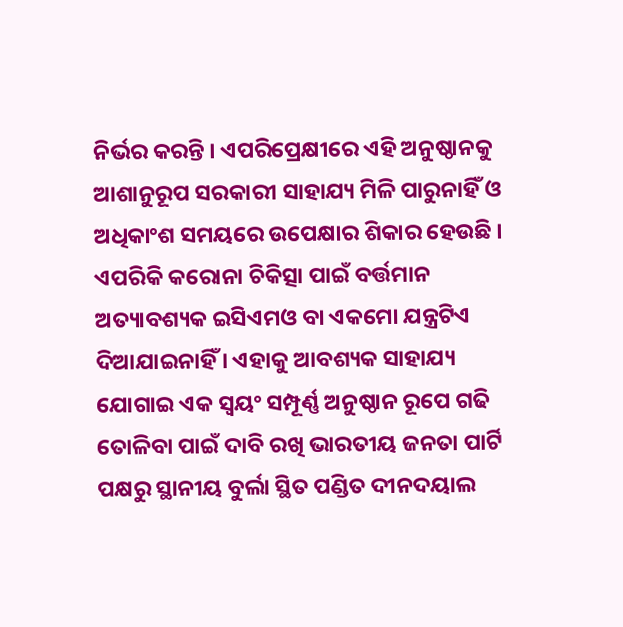ନିର୍ଭର କରନ୍ତି । ଏପରିପ୍ରେକ୍ଷୀରେ ଏହି ଅନୁଷ୍ଠାନକୁ ଆଶାନୁରୂପ ସରକାରୀ ସାହାଯ୍ୟ ମିଳି ପାରୁନାହିଁ ଓ ଅଧିକାଂଶ ସମୟରେ ଉପେକ୍ଷାର ଶିକାର ହେଉଛି । ଏପରିକି କରୋନା ଚିକିତ୍ସା ପାଇଁ ବର୍ତ୍ତମାନ ଅତ୍ୟାବଶ୍ୟକ ଇସିଏମଓ ବା ଏକମୋ ଯନ୍ତ୍ରଟିଏ ଦିଆଯାଇନାହିଁ । ଏହାକୁ ଆବଶ୍ୟକ ସାହାଯ୍ୟ ଯୋଗାଇ ଏକ ସ୍ୱୟଂ ସମ୍ପୂର୍ଣ୍ଣ ଅନୁଷ୍ଠାନ ରୂପେ ଗଢି ତୋଳିବା ପାଇଁ ଦାବି ରଖି ଭାରତୀୟ ଜନତା ପାର୍ଟି ପକ୍ଷରୁ ସ୍ଥାନୀୟ ବୁର୍ଲା ସ୍ଥିତ ପଣ୍ଡିତ ଦୀନଦୟାଲ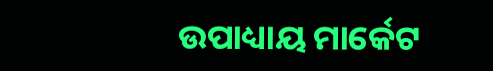ଉପାଧ୍ୟାୟ ମାର୍କେଟ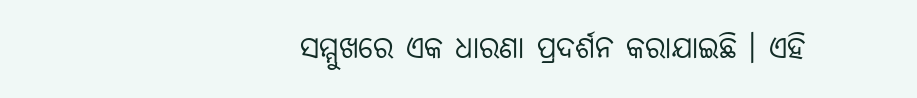ସମ୍ମୁଖରେ ଏକ ଧାରଣା ପ୍ରଦର୍ଶନ କରାଯାଇଛି । ଏହି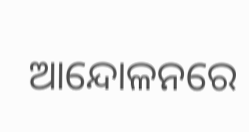ଆନ୍ଦୋଳନରେ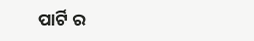ପାର୍ଟି ର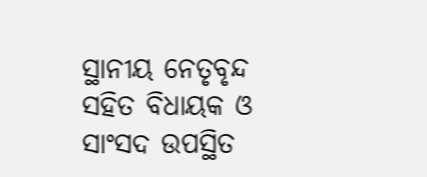ସ୍ଥାନୀୟ ନେତୃବୃନ୍ଦ ସହିତ ବିଧାୟକ ଓ ସାଂସଦ ଉପସ୍ଥିତ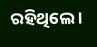ରହିଥିଲେ ।